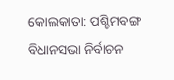କୋଲକାତା: ପଶ୍ଚିମବଙ୍ଗ ବିଧାନସଭା ନିର୍ବାଚନ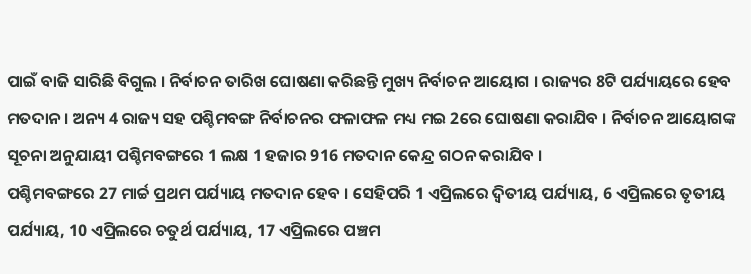ପାଇଁ ବାଜି ସାରିଛି ବିଗୁଲ । ନିର୍ବାଚନ ତାରିଖ ଘୋଷଣା କରିଛନ୍ତି ମୁଖ୍ୟ ନିର୍ବାଚନ ଆୟୋଗ । ରାଜ୍ୟର 8ଟି ପର୍ଯ୍ୟାୟରେ ହେବ ମତଦାନ । ଅନ୍ୟ 4 ରାଜ୍ୟ ସହ ପଶ୍ଚିମବଙ୍ଗ ନିର୍ବାଚନର ଫଳାଫଳ ମଧ୍ୟ ମଇ 2ରେ ଘୋଷଣା କରାଯିବ । ନିର୍ବାଚନ ଆୟୋଗଙ୍କ ସୂଚନା ଅନୁଯାୟୀ ପଶ୍ଚିମବଙ୍ଗରେ 1 ଲକ୍ଷ 1 ହଜାର 916 ମତଦାନ କେନ୍ଦ୍ର ଗଠନ କରାଯିବ ।
ପଶ୍ଚିମବଙ୍ଗରେ 27 ମାର୍ଚ୍ଚ ପ୍ରଥମ ପର୍ଯ୍ୟାୟ ମତଦାନ ହେବ । ସେହିପରି 1 ଏପ୍ରିଲରେ ଦ୍ବିତୀୟ ପର୍ଯ୍ୟାୟ, 6 ଏପ୍ରିଲରେ ତୃତୀୟ ପର୍ଯ୍ୟାୟ, 10 ଏପ୍ରିଲରେ ଚତୁର୍ଥ ପର୍ଯ୍ୟାୟ, 17 ଏପ୍ରିଲରେ ପଞ୍ଚମ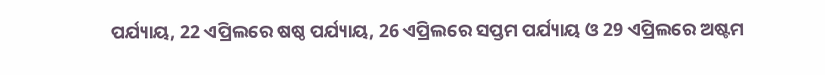ପର୍ଯ୍ୟାୟ, 22 ଏପ୍ରିଲରେ ଷଷ୍ଠ ପର୍ଯ୍ୟାୟ, 26 ଏପ୍ରିଲରେ ସପ୍ତମ ପର୍ଯ୍ୟାୟ ଓ 29 ଏପ୍ରିଲରେ ଅଷ୍ଟମ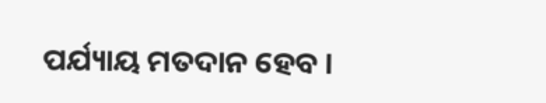ପର୍ଯ୍ୟାୟ ମତଦାନ ହେବ ।